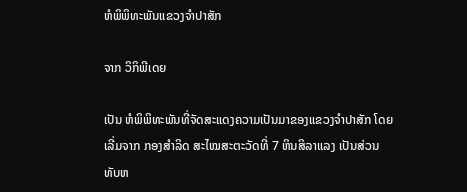ຫໍພິພິທະພັນແຂວງຈຳປາສັກ

ຈາກ ວິກິພີເດຍ

ເປັນ ຫໍພິພິທະພັນທີ່ຈັດສະແດງຄວາມເປັນມາຂອງແຂວງຈຳປາສັກ ໂດຍເລີ່ມຈາກ ກອງສຳລິດ ສະໄໝສະຕະວັດທີ່ 7 ຫິນສິລາແລງ ເປັນສ່ວນທັບຫ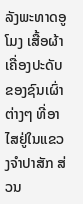ລັງພະທາດອູໂມງ ເສື້ອຜ້າເຄື່ອງປະດັບຂອງຊົນເຜົ່າຕ່າງໆ ທີ່ອາໄສຢູ່ໃນແຂວງຈຳປາສັກ ສ່ວນ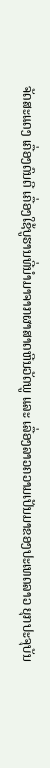ຈັດສະແດງ ເຄື່ອງດົນຕີ ເຄື່ອງໃຊ້ບູຮານທີ່ນຳມາຈາກຜາສາດຫີນວັດພູ ແລະ ເລື່ອງລາວຄວາມເປັນມາຂອງປະເທດລາວ ຍຸກປະຈຸບັນ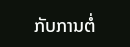ກັບການຕໍ່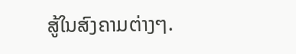ສູ້ໃນສົງຄາມຕ່າງໆ.